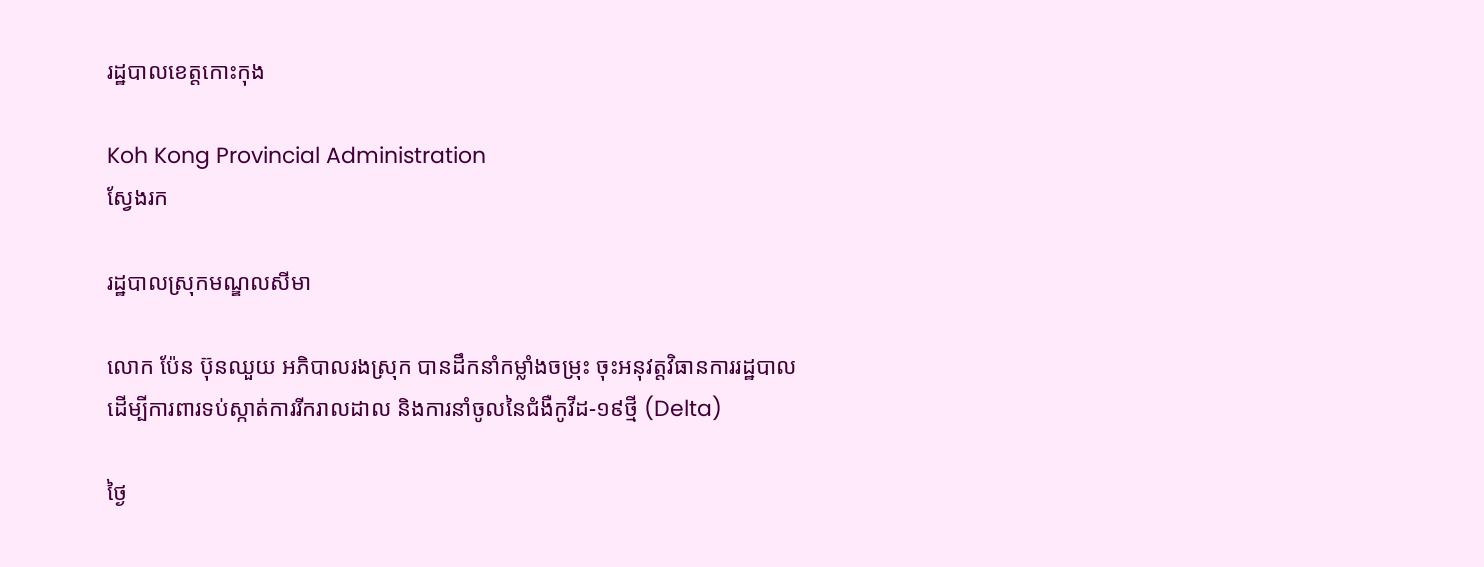រដ្ឋបាលខេត្តកោះកុង

Koh Kong Provincial Administration
ស្វែងរក

រដ្ឋបាលស្រុកមណ្ឌលសីមា

លោក ប៉ែន ប៊ុនឈួយ អភិបាលរងស្រុក បានដឹកនាំកម្លាំងចម្រុះ ចុះអនុវត្តវិធានការរដ្ឋបាល ដើម្បីការពារទប់ស្កាត់ការរីករាលដាល និងការនាំចូលនៃជំងឺកូវីដ-១៩ថ្មី (Delta)

ថ្ងៃ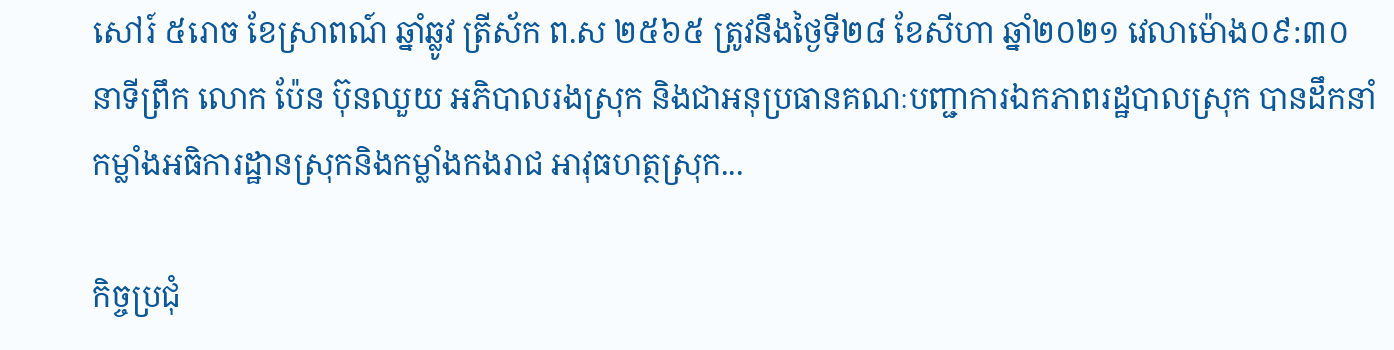សៅរ៍ ៥រោច ខែស្រាពណ៍ ឆ្នាំឆ្លូវ ត្រីស័ក ព.ស ២៥៦៥ ត្រូវនឹងថ្ងៃទី២៨ ខែសីហា ឆ្នាំ២០២១ វេលាម៉ោង០៩:៣០ នាទីព្រឹក លោក ប៉ែន ប៊ុនឈួយ អភិបាលរងស្រុក និងជាអនុប្រធានគណៈបញ្ជាការឯកភាពរដ្ឋបាលស្រុក បានដឹកនាំកម្លាំងអធិការដ្ឋានស្រុកនិងកម្លាំងកងរាជ អាវុធហត្ថស្រុក...

កិច្ចប្រជុំ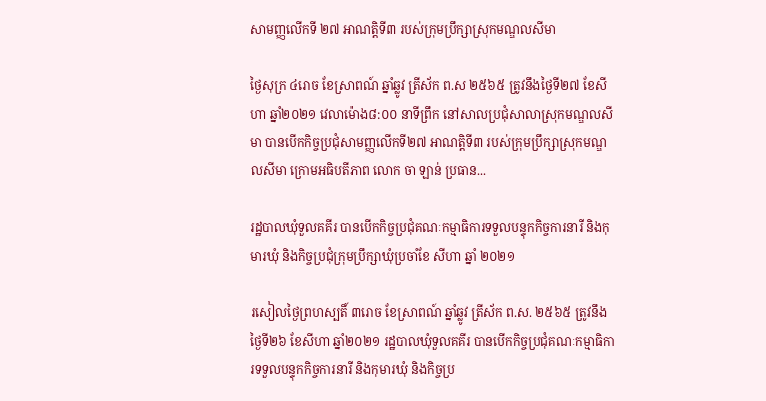សាមញ្ញលើកទី ២៧ អាណត្តិទី៣ របស់ក្រុមប្រឹក្សាស្រុកមណ្ឌលសីមា

ថ្ងៃសុក្រ ៤រោច ខែស្រាពណ៍ ឆ្នាំឆ្លូវ ត្រីស័ក ព.ស ២៥៦៥ ត្រូវនឹងថ្ងៃទី២៧ ខែសីហា ឆ្នាំ២០២១ វេលាម៉ោង៨:០០ នាទីព្រឹក នៅសាលប្រជុំសាលាស្រុកមណ្ឌលសីមា បានបើកកិច្ចប្រជុំសាមញ្ញលើកទី២៧ អាណត្តិទី៣ របស់ក្រុមប្រឹក្សាស្រុកមណ្ឌលសីមា ក្រោមអធិបតីភាព លោក ចា ឡាន់ ប្រធាន...

រដ្ឋបាលឃុំទួលគគីរ បានបើកកិច្ចប្រជុំគណៈកម្មាធិការទទួលបន្ទុកកិច្ចការនារី និងកុមារឃុំ និងកិច្ចប្រជុំក្រុមប្រឹក្សាឃុំប្រចាំខែ សីហា ឆ្នាំ ២០២១

រសៀលថ្ងៃព្រហស្បតិ៍ ៣រោច ខែស្រាពណ៍ ឆ្នាំឆ្លូវ ត្រីស័ក ព.ស. ២៥៦៥ ត្រូវនឹងថ្ងៃទី២៦ ខែសីហា ឆ្នាំ២០២១ រដ្ឋបាលឃុំទួលគគីរ បានបើកកិច្ចប្រជុំគណៈកម្មាធិការទទួលបន្ទុកកិច្ចការនារី និងកុមារឃុំ និងកិច្ចប្រ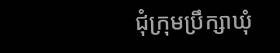ជុំក្រុមប្រឹក្សាឃុំ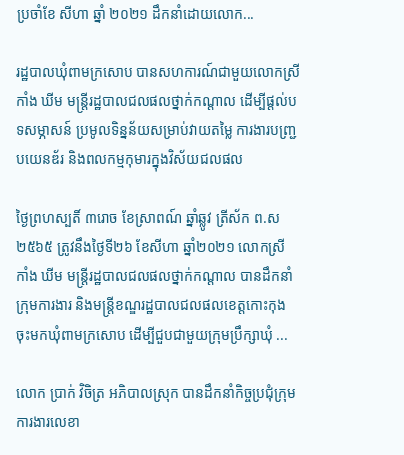ប្រចាំខែ សីហា ឆ្នាំ ២០២១ ដឹកនាំដោយលោក...

រដ្ឋបាលឃុំពាមក្រសោប បានសហការណ៍ជាមួយលោកស្រី កាំង ឃីម មន្ត្រីរដ្ឋបាលជលផលថ្នាក់កណ្តាល ដើម្បីផ្តល់បទសម្ភាសន៍ ប្រមូលទិន្នន័យសម្រាប់វាយតម្លៃ ការងារបញ្ជ្របយេនឌ័រ និងពលកម្មកុមារក្នុងវិស័យជលផល

ថ្ងៃព្រហស្បតិ៍ ៣រោច ខែស្រាពណ៍ ឆ្នាំឆ្លូវ ត្រីស័ក ព.ស ២៥៦៥ ត្រូវនឹងថ្ងៃទី២៦ ខែសីហា ឆ្នាំ២០២១ លោកស្រី កាំង ឃីម មន្ត្រីរដ្ឋបាលជលផលថ្នាក់កណ្តាល បានដឹកនាំក្រុមការងារ និងមន្ត្រីខណ្ឌរដ្ឋបាលជលផលខេត្តកោះកុង ចុះមកឃុំពាមក្រសោប ដើម្បីជួបជាមួយក្រុមប្រឹក្សាឃុំ ...

លោក ប្រាក់ វិចិត្រ អភិបាលស្រុក បានដឹកនាំកិច្ចប្រជុំក្រុមការងារលេខា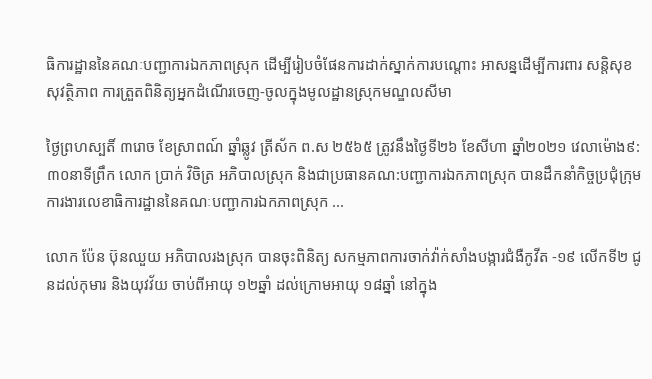ធិការដ្ឋាននៃគណៈបញ្ជាការឯកភាពស្រុក ដើម្បីរៀបចំផែនការដាក់ស្នាក់ការបណ្តោះ អាសន្នដើម្បីការពារ សន្តិសុខ សុវត្ថិភាព ការត្រួតពិនិត្យអ្នកដំណើរចេញ-ចូលក្នុងមូលដ្ឋានស្រុកមណ្ឌលសីមា

ថ្ងៃព្រហស្បតិ៍ ៣រោច ខែស្រាពណ៍ ឆ្នាំឆ្លូវ ត្រីស័ក ព.ស ២៥៦៥ ត្រូវនឹងថ្ងៃទី២៦ ខែសីហា ឆ្នាំ២០២១ វេលាម៉ោង៩:៣០នាទីព្រឹក លោក ប្រាក់ វិចិត្រ អភិបាលស្រុក និងជាប្រធានគណ:បញ្ជាការឯកភាពស្រុក បានដឹកនាំកិច្ចប្រជុំក្រុមការងារលេខាធិការដ្ឋាននៃគណៈបញ្ជាការឯកភាពស្រុក ...

លោក ប៉ែន ប៊ុនឈួយ អភិបាលរងស្រុក បានចុះពិនិត្យ សកម្មភាពការចាក់វ៉ាក់សាំងបង្ការជំងឺកូវីត -១៩ លើកទី២ ជូនដល់កុមារ និងយុវវ័យ ចាប់ពីអាយុ ១២ឆ្នាំ ដល់ក្រោមអាយុ ១៨ឆ្នាំ នៅក្នុង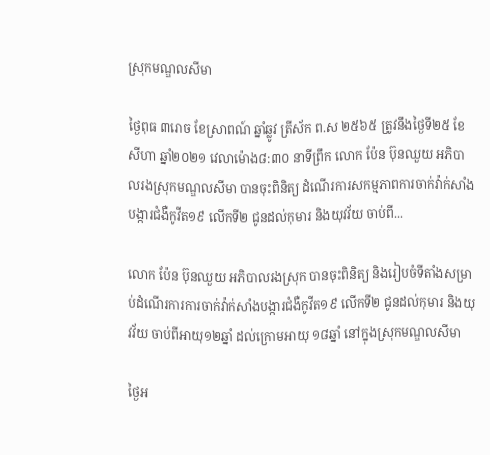ស្រុកមណ្ឌលសីមា

ថ្ងៃពុធ ៣រោច ខែស្រាពណ៍ ឆ្នាំឆ្លូវ ត្រីស័ក ព.ស ២៥៦៥ ត្រូវនឹងថ្ងៃទី២៥ ខែសីហា ឆ្នាំ២០២១ វេលាម៉ោង៨:៣០ នាទីព្រឹក លោក ប៉ែន ប៊ុនឈួយ អភិបាលរងស្រុកមណ្ឌលសីមា បានចុះពិនិត្យ ដំណើរការសកម្មភាពការចាក់វ៉ាក់សាំងបង្ការជំងឺកូវីត១៩ លើកទី២ ជូនដល់កុមារ និងយុវវ័យ ចាប់ពី...

លោក ប៉ែន ប៊ុនឈួយ អភិបាលរងស្រុក បានចុះពិនិត្យ និងរៀបចំទីតាំងសម្រាប់ដំណើរការការចាក់វ៉ាក់សាំងបង្ការជំងឺកូវីត១៩ លើកទី២ ជូនដល់កុមារ និងយុវវ័យ ចាប់ពីអាយុ១២ឆ្នាំ ដល់ក្រោមអាយុ ១៨ឆ្នាំ នៅក្នុងស្រុកមណ្ឌលសីមា

ថ្ងៃអ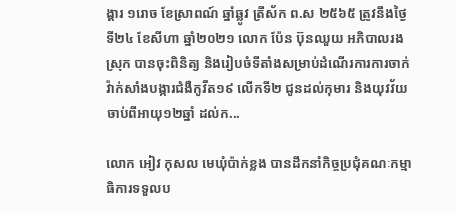ង្គារ ១រោច ខែស្រាពណ៍ ឆ្នាំឆ្លូវ ត្រីស័ក ព.ស ២៥៦៥ ត្រូវនឹងថ្ងៃទី២៤ ខែសីហា ឆ្នាំ២០២១ លោក ប៉ែន ប៊ុនឈួយ អភិបាលរងស្រុក បានចុះពិនិត្យ និងរៀបចំទីតាំងសម្រាប់ដំណើរការការចាក់វ៉ាក់សាំងបង្ការជំងឺកូវីត១៩ លើកទី២ ជូនដល់កុមារ និងយុវវ័យ ចាប់ពីអាយុ១២ឆ្នាំ ដល់ក...

លោក អៀវ កុសល មេឃុំប៉ាក់ខ្លង បានដឹកនាំកិច្ចប្រជុំគណៈកម្មាធិការទទួលប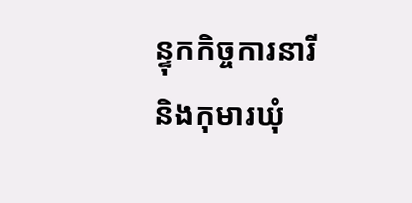ន្ទុកកិច្ចការនារី និងកុមារឃុំ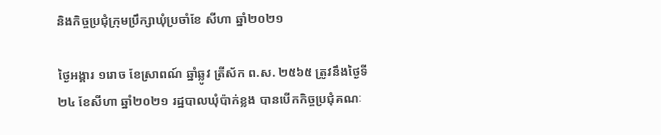និងកិច្ចប្រជុំក្រុមប្រឹក្សាឃុំប្រចាំខែ សីហា ឆ្នាំ២០២១

ថ្ងៃអង្គារ ១រោច ខែស្រាពណ៍ ឆ្នាំឆ្លូវ ត្រីស័ក ព.ស. ២៥៦៥ ត្រូវនឹងថ្ងៃទី២៤ ខែសីហា ឆ្នាំ២០២១ រដ្ឋបាលឃុំប៉ាក់ខ្លង បានបើកកិច្ចប្រជុំគណៈ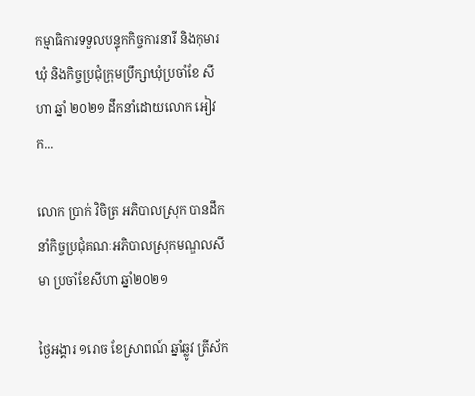កម្មាធិការទទួលបន្ទុកកិច្ចការនារី និងកុមារឃុំ និងកិច្ចប្រជុំក្រុមប្រឹក្សាឃុំប្រចាំខែ សីហា ឆ្នាំ ២០២១ ដឹកនាំដោយលោក អៀវ ក...

លោក ប្រាក់ វិចិត្រ អភិបាលស្រុក បានដឹកនាំកិច្ចប្រជុំគណៈអភិបាលស្រុកមណ្ឌលសីមា ប្រចាំខែសីហា ឆ្នាំ២០២១

ថ្ងៃអង្គារ ១រោច ខែស្រាពណ៍ ឆ្នាំឆ្លូវ ត្រីស័ក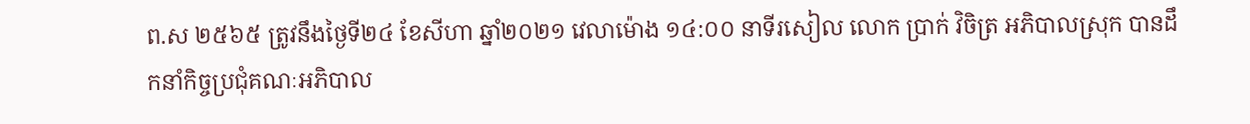ព.ស ២៥៦៥ ត្រូវនឹងថ្ងៃទី២៤ ខែសីហា ឆ្នាំ២០២១ វេលាម៉ោង ១៤:០០ នាទីរសៀល លោក ប្រាក់ វិចិត្រ អភិបាលស្រុក បានដឹកនាំកិច្ចប្រជុំគណៈអភិបាល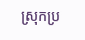ស្រុកប្រ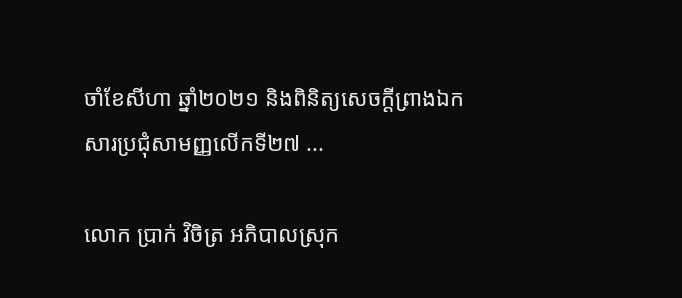ចាំខែសីហា ឆ្នាំ២០២១ និងពិនិត្យសេចក្ដីព្រាងឯកសារប្រជុំសាមញ្ញលើកទី២៧ ...

លោក ប្រាក់ វិចិត្រ អភិបាលស្រុក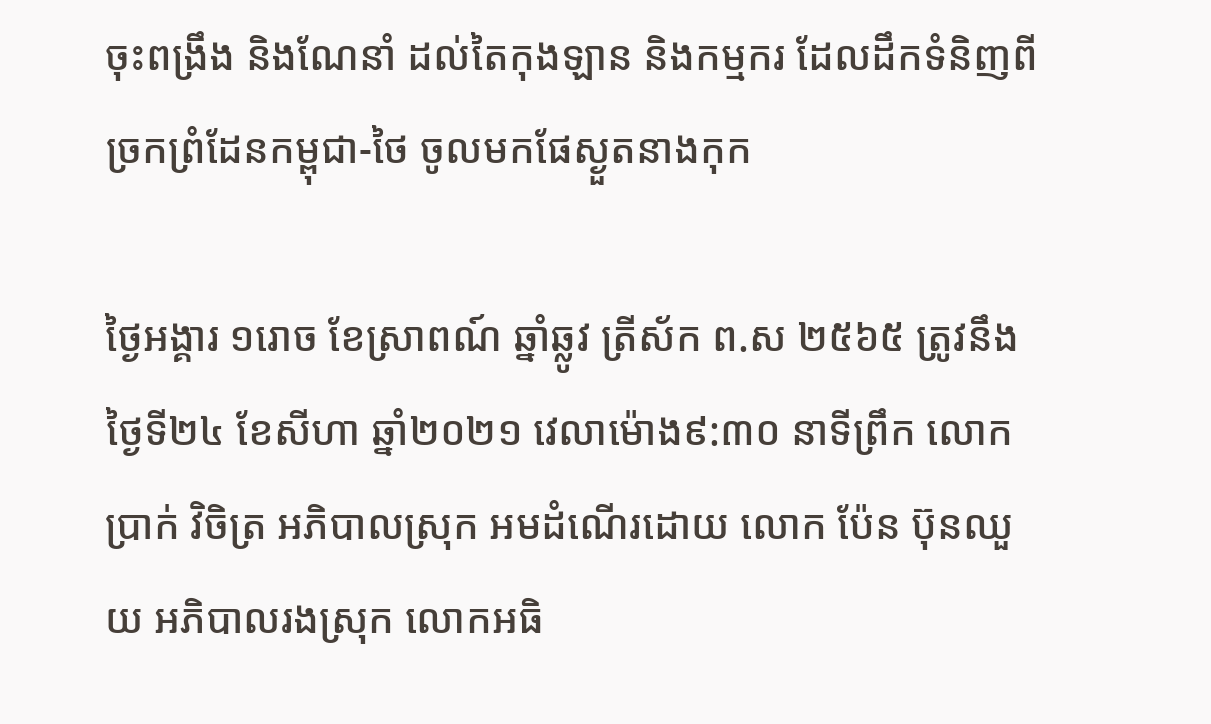ចុះពង្រឹង និងណែនាំ ដល់តៃកុងឡាន និងកម្មករ ដែលដឹកទំនិញពីច្រកព្រំដែនកម្ពុជា-ថៃ ចូលមកផែស្ងួតនាងកុក

ថ្ងៃអង្គារ ១រោច ខែស្រាពណ៍ ឆ្នាំឆ្លូវ ត្រីស័ក ព.ស ២៥៦៥ ត្រូវនឹងថ្ងៃទី២៤ ខែសីហា ឆ្នាំ២០២១ វេលាម៉ោង៩:៣០ នាទីព្រឹក លោក ប្រាក់ វិចិត្រ អភិបាលស្រុក អមដំណើរដោយ លោក ប៉ែន ប៊ុនឈួយ អភិបាលរងស្រុក លោកអធិ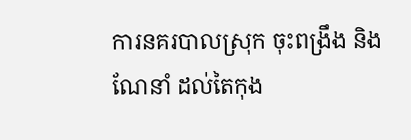ការនគរបាលស្រុក ចុះពង្រឹង និងណែនាំ ដល់តៃកុង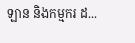ឡាន និងកម្មករ ដ...